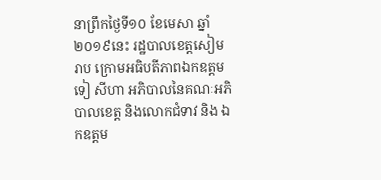នាព្រឹកថ្ងៃទី១០ ខែមេសា ឆ្នាំ២០១៩នេះ រដ្ឋបាលខេត្តសៀមរាប ក្រោមអធិបតីភាពឯកឧត្ដម ទៀ សីហា អភិបាលនៃគណៈអភិបាលខេត្ត និងលោកជំទាវ និង ឯកឧត្តម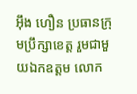អ៊ឹង ហឿន ប្រធានក្រុមប្រឹក្សាខេត្ត រួមជាមួយឯកឧត្ដម លោក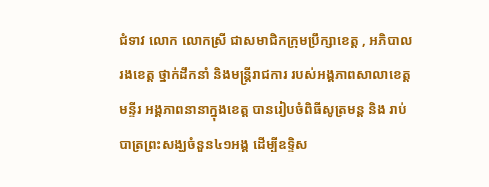ជំទាវ លោក លោកស្រី ជាសមាជិកក្រុមប្រឹក្សាខេត្ត , អភិបាលរងខេត្ត ថ្នាក់ដឹកនាំ និងមន្ត្រីរាជការ របស់អង្គភាពសាលាខេត្ត មន្ទីរ អង្គភាពនានាក្នុងខេត្ត បានរៀបចំពិធីសូត្រមន្ត និង រាប់បាត្រព្រះសង្ឃចំនួន៤១អង្គ ដើម្បីឧទ្ទិស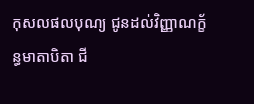កុសលផលបុណ្យ ជូនដល់វិញ្ញាណក្ខ័ន្ធមាតាបិតា ជី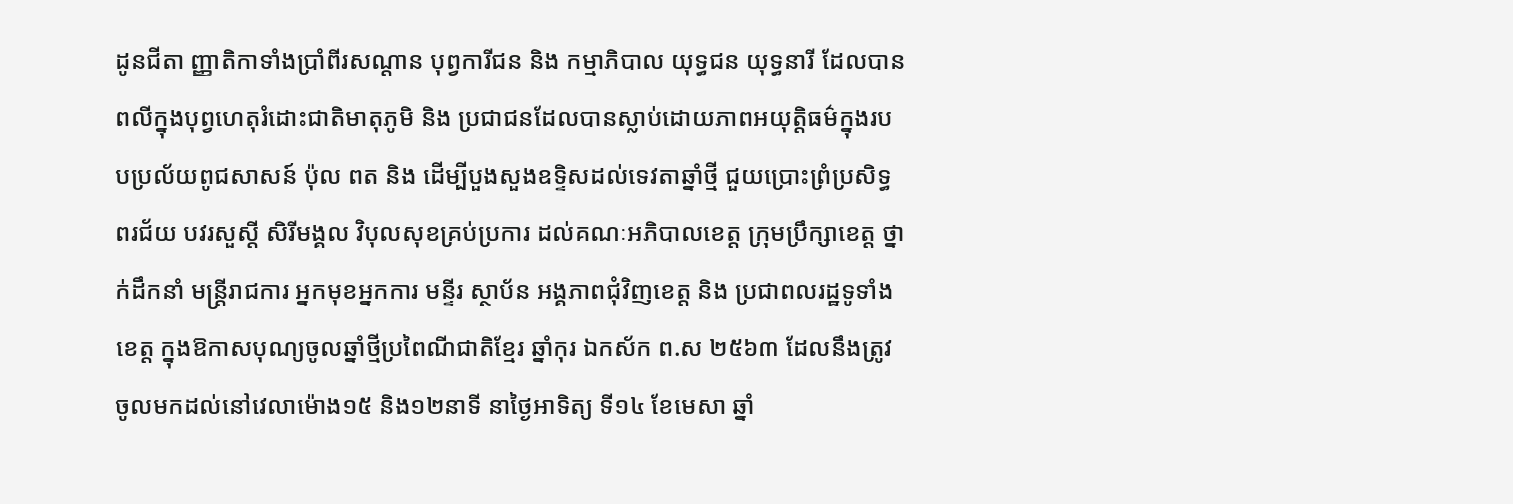ដូនជីតា ញ្ញាតិកាទាំងប្រាំពីរសណ្តាន បុព្វការីជន និង កម្មាភិបាល យុទ្ធជន យុទ្ធនារី ដែលបានពលីក្នុងបុព្វហេតុរំដោះជាតិមាតុភូមិ និង ប្រជាជនដែលបានស្លាប់ដោយភាពអយុត្តិធម៌ក្នុងរបបប្រល័យពូជសាសន៍ ប៉ុល ពត និង ដើម្បីបួងសួងឧទ្ទិសដល់ទេវតាឆ្នាំថ្មី ជួយប្រោះព្រំប្រសិទ្ធពរជ័យ បវរសួស្តី សិរីមង្គល វិបុលសុខគ្រប់ប្រការ ដល់គណៈអភិបាលខេត្ត ក្រុមប្រឹក្សាខេត្ត ថ្នាក់ដឹកនាំ មន្ត្រីរាជការ អ្នកមុខអ្នកការ មន្ទីរ ស្ថាប័ន អង្គភាពជុំវិញខេត្ត និង ប្រជាពលរដ្ឋទូទាំងខេត្ត ក្នុងឱកាសបុណ្យចូលឆ្នាំថ្មីប្រពៃណីជាតិខ្មែរ ឆ្នាំកុរ ឯកស័ក ព.ស ២៥៦៣ ដែលនឹងត្រូវចូលមកដល់នៅវេលាម៉ោង១៥ និង១២នាទី នាថ្ងៃអាទិត្យ ទី១៤ ខែមេសា ឆ្នាំ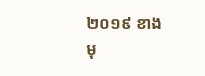២០១៩ ខាងមុ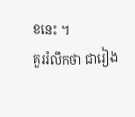ខនេះ ។
គួររំលឹកថា ជារៀង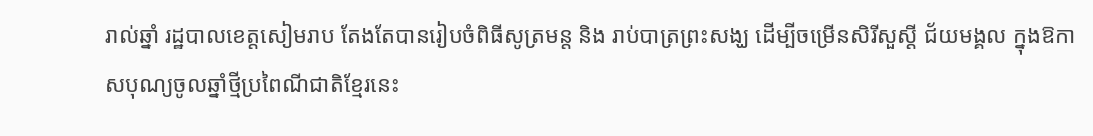រាល់ឆ្នាំ រដ្ឋបាលខេត្តសៀមរាប តែងតែបានរៀបចំពិធីសូត្រមន្ត និង រាប់បាត្រព្រះសង្ឃ ដើម្បីចម្រើនសិរីសួស្ដី ជ័យមង្គល ក្នុងឱកាសបុណ្យចូលឆ្នាំថ្មីប្រពៃណីជាតិខ្មែរនេះ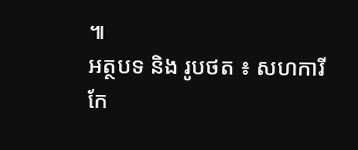៕
អត្ថបទ និង រូបថត ៖ សហការី
កែ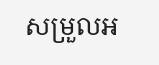សម្រួលអ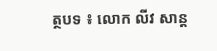ត្ថបទ ៖ លោក លីវ សាន្ត